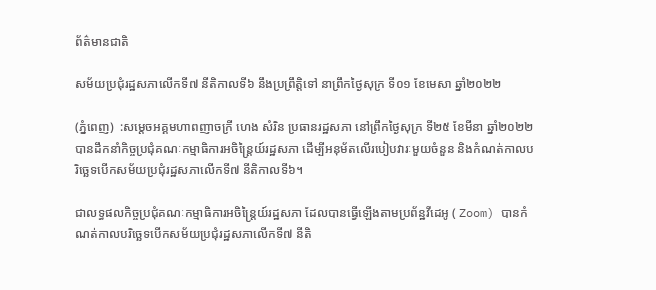ព័ត៌មានជាតិ

សម័យប្រជុំរដ្ឋសភាលើកទី៧ នីតិកាលទី៦ នឹងប្រព្រឹត្តិទៅ នាព្រឹកថ្ងៃសុក្រ ទី០១ ខែមេសា ឆ្នាំ២០២២

(ភ្នំពេញ)  :សម្ដេចអគ្គមហាពញាចក្រី ហេង សំរិន ប្រធានរដ្ឋសភា នៅព្រឹកថ្ងៃសុក្រ ទី២៥ ខែមីនា ឆ្នាំ២០២២ បានដឹកនាំកិច្ចប្រជុំគណៈកម្មាធិការអចិន្ត្រៃយ៍រដ្ឋសភា ដើម្បីអនុម័តលើរបៀបវារៈមួយចំនួន និងកំណត់កាលបរិច្ឆេទបើកសម័យប្រជុំរដ្ឋសភាលើកទី៧ នីតិកាលទី៦។

ជាលទ្ធផលកិច្ចប្រជុំគណៈកម្មាធិការអចិន្រ្តៃយ៍រដ្ឋសភា ដែលបានធ្វើឡើងតាមប្រព័ន្ឋវីដេអូ ( Zoom) បានកំណត់កាលបរិច្ឆេទបើកសម័យប្រជុំរដ្ឋសភាលើកទី៧ នីតិ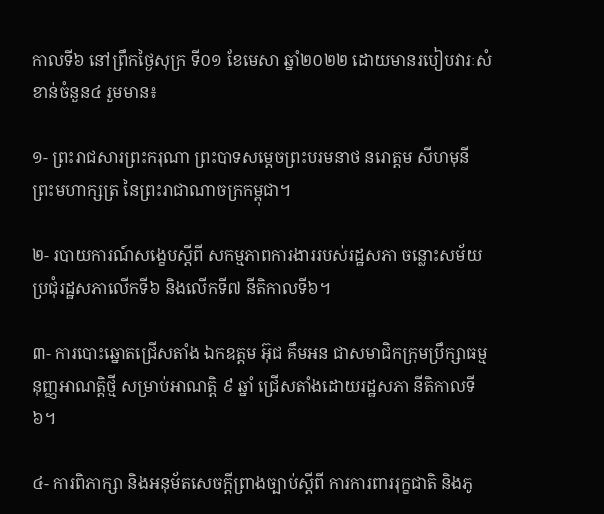កាលទី៦ នៅព្រឹកថ្ងៃសុក្រ ទី០១ ខែមេសា ឆ្នាំ២០២២ ដោយមានរបៀបវារៈសំខាន់ចំនួន៤ រួមមាន៖

១- ព្រះរាជសារព្រះករុណា ព្រះបាទសម្តេចព្រះបរមនាថ នរោត្តម សីហមុនី ព្រះមហាក្សត្រ នៃព្រះរាជាណាចក្រកម្ពុជា។

២- របាយការណ៍សង្ខេបស្តីពី សកម្មភាពការងាររបស់រដ្ឋសភា ចន្លោះសម័យប្រជុំរដ្ឋសភាលើកទី៦ និងលើកទី៧ នីតិកាលទី៦។

៣- ការបោះឆ្នោតជ្រើសតាំង ឯកឧត្តម អ៊ុជ គឹមអន ជាសមាជិកក្រុមប្រឹក្សាធម្មនុញ្ញអាណត្តិថ្មី សម្រាប់អាណត្តិ ៩ ឆ្នាំ ជ្រើសតាំងដោយរដ្ឋសភា នីតិកាលទី៦។

៤- ការពិភាក្សា និងអនុម័តសេចក្តីព្រាងច្បាប់ស្តីពី ការការពាររុក្ខជាតិ និងភូ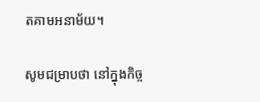តគាមអនាម័យ។

សូមជម្រាបថា នៅក្នុងកិច្ច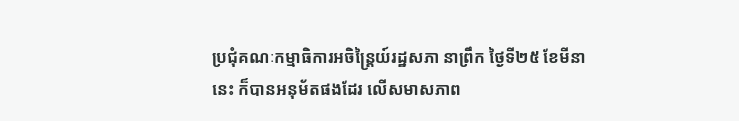ប្រជុំគណៈកម្មាធិការអចិន្រ្តៃយ៍រដ្ឋសភា នាព្រឹក ថ្ងៃទី២៥ ខែមីនា នេះ ក៏បានអនុម័តផងដែរ លើសមាសភាព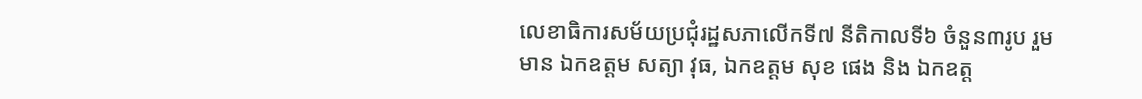លេខាធិការសម័យប្រជុំរដ្ឋសភាលើកទី៧ នីតិកាលទី៦ ចំនួន៣រូប រួមមាន ឯកឧត្តម សត្យា វុធ, ឯកឧត្តម សុខ ផេង និង ឯកឧត្ត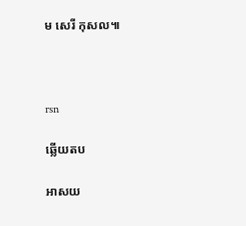ម សេរី កុសល៕



rsn

ឆ្លើយតប

អាសយ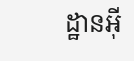ដ្ឋានអ៊ី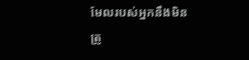មែលរបស់អ្នកនឹងមិនត្រូ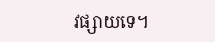វផ្សាយទេ។